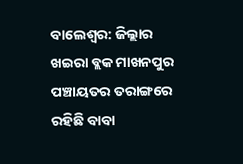ବାଲେଶ୍ବର: ଜିଲ୍ଲାର ଖଇରା ବ୍ଲକ ମାଖନପୁର ପଞ୍ଚାୟତର ତରାଙ୍ଗରେ ରହିଛି ବାବା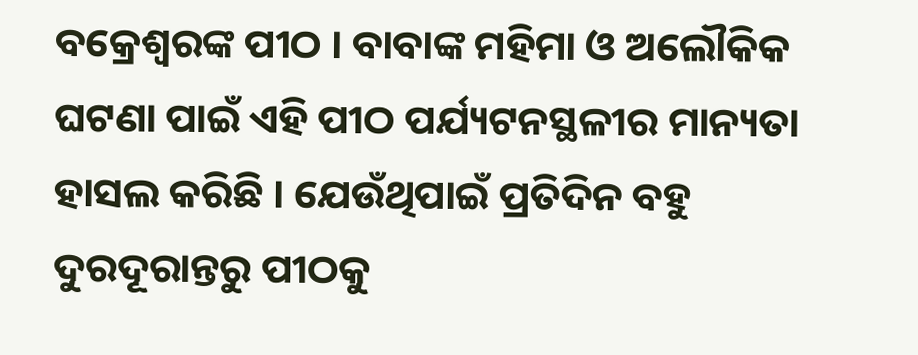ବକ୍ରେଶ୍ବରଙ୍କ ପୀଠ । ବାବାଙ୍କ ମହିମା ଓ ଅଲୌକିକ ଘଟଣା ପାଇଁ ଏହି ପୀଠ ପର୍ଯ୍ୟଟନସ୍ଥଳୀର ମାନ୍ୟତା ହାସଲ କରିଛି । ଯେଉଁଥିପାଇଁ ପ୍ରତିଦିନ ବହୁ ଦୁରଦୂରାନ୍ତରୁ ପୀଠକୁ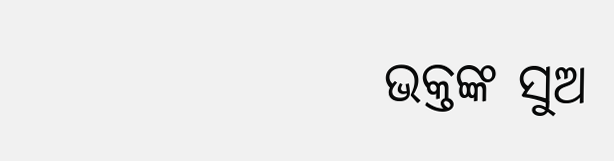ଭକ୍ତଙ୍କ ସୁଅ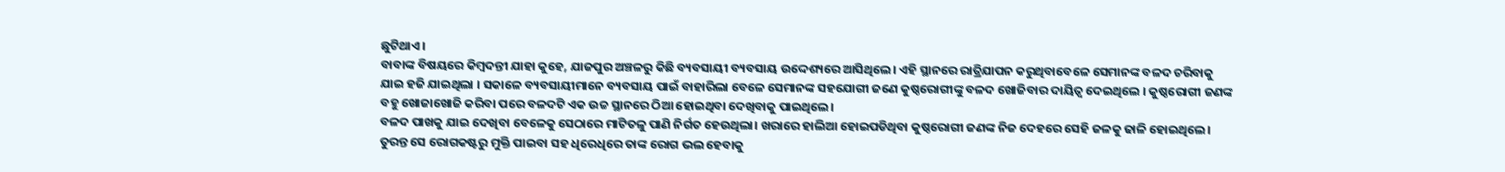ଛୁଟିଥାଏ।
ବାବାଙ୍କ ବିଷୟରେ କିମ୍ବଦନ୍ତୀ ଯାହା କୁହେ, ଯାଜପୁର ଅଞ୍ଚଳରୁ କିଛି ବ୍ୟବସାୟୀ ବ୍ୟବସାୟ ଉଦ୍ଦେଶ୍ୟରେ ଆସିଥିଲେ। ଏହି ସ୍ଥାନରେ ରାତ୍ରିଯାପନ କରୁଥିବାବେଳେ ସେମାନଙ୍କ ବଳଦ ଚରିବାକୁ ଯାଇ ହଜି ଯାଇଥିଲା । ସକାଳେ ବ୍ୟବସାୟୀମାନେ ବ୍ୟବସାୟ ପାଇଁ ବାହାରିଲା ବେଳେ ସେମାନଙ୍କ ସହଯୋଗୀ ଜଣେ କୁଷ୍ଠରୋଗୀଙ୍କୁ ବଳଦ ଖୋଜିବାର ଦାୟିତ୍ବ ଦେଇଥିଲେ । କୁଷ୍ଠରୋଗୀ ଜଣଙ୍କ ବହୁ ଖୋଜାଖୋଜି କରିବା ପରେ ବଳଦଟି ଏକ ଉଚ୍ଚ ସ୍ଥାନରେ ଠିଆ ହୋଇଥିବା ଦେଖିବାକୁ ପାଇଥିଲେ।
ବଳଦ ପାଖକୁ ଯାଇ ଦେଖିବା ବେଳେକୁ ସେଠାରେ ମାଟିତଳୁ ପାଣି ନିର୍ଗତ ହେଉଥିଲା। ଖରାରେ ହାଲିଆ ହୋଇପଡିଥିବା କୁଷ୍ଠରୋଗୀ ଜଣଙ୍କ ନିଜ ଦେହରେ ସେହି ଜଳକୁ ଢାଳି ହୋଇଥିଲେ। ତୁରନ୍ତ ସେ ରୋଗକଷ୍ଟରୁ ମୁକ୍ତି ପାଇବା ସହ ଧିରେଧିରେ ତାଙ୍କ ରୋଗ ଭଲ ହେବାକୁ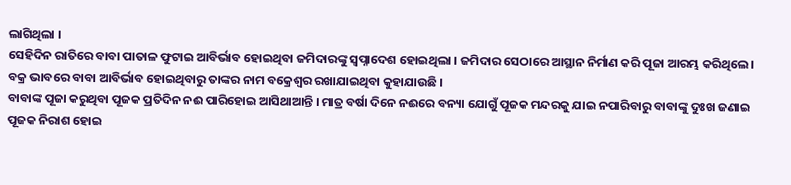ଲାଗିଥିଲା ।
ସେହିଦିନ ରାତିରେ ବାବା ପାତାଳ ଫୁଟାଇ ଆବିର୍ଭାବ ହୋଇଥିବା ଜମିଦାରଙ୍କୁ ସ୍ବପ୍ନାଦେଶ ହୋଇଥିଲା । ଜମିଦାର ସେଠାରେ ଆସ୍ଥାନ ନିର୍ମାଣ କରି ପୂଜା ଆରମ୍ଭ କରିଥିଲେ । ବକ୍ର ଭାବରେ ବାବା ଆବିର୍ଭାବ ହୋଇଥିବାରୁ ତାଙ୍କର ନାମ ବକ୍ରେଶ୍ବର ରଖାଯାଇଥିବା କୁହାଯାଉଛି ।
ବାବାଙ୍କ ପୂଜା କରୁଥିବା ପୂଜକ ପ୍ରତିଦିନ ନଈ ପାରିହୋଇ ଆସିଥାଆନ୍ତି । ମାତ୍ର ବର୍ଷା ଦିନେ ନଈରେ ବନ୍ୟା ଯୋଗୁଁ ପୂଜକ ମନ୍ଦରକୁ ଯାଇ ନପାରିବାରୁ ବାବାଙ୍କୁ ଦୁଃଖ ଜଣାଇ ପୂଜକ ନିରାଶ ହୋଇ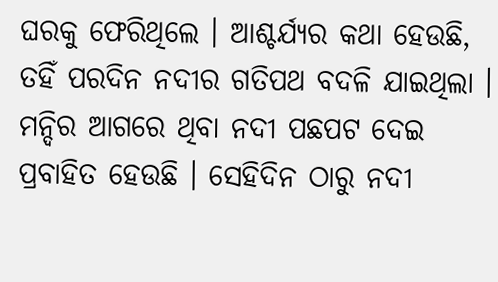ଘରକୁ ଫେରିଥିଲେ । ଆଶ୍ଚର୍ଯ୍ୟର କଥା ହେଉଛି, ତହିଁ ପରଦିନ ନଦୀର ଗତିପଥ ବଦଳି ଯାଇଥିଲା । ମନ୍ଦିର ଆଗରେ ଥିବା ନଦୀ ପଛପଟ ଦେଇ ପ୍ରବାହିତ ହେଉଛି । ସେହିଦିନ ଠାରୁ ନଦୀ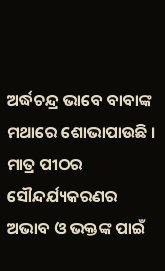ଅର୍ଦ୍ଧଚନ୍ଦ୍ର ଭାବେ ବାବାଙ୍କ ମଥାରେ ଶୋଭାପାଉଛି ।
ମାତ୍ର ପୀଠର ସୌନ୍ଦର୍ଯ୍ୟକରଣର ଅଭାବ ଓ ଭକ୍ତଙ୍କ ପାଇଁ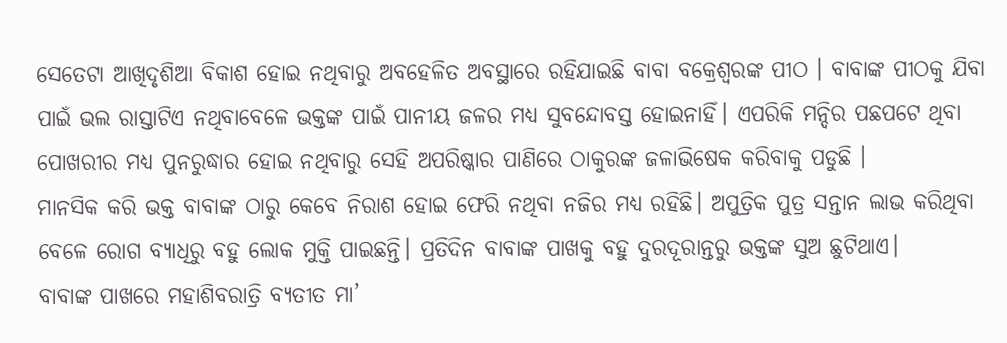ସେତେଟା ଆଖିଦୃଶିଆ ବିକାଶ ହୋଇ ନଥିବାରୁ ଅବହେଳିତ ଅବସ୍ଥାରେ ରହିଯାଇଛି ବାବା ବକ୍ରେଶ୍ବରଙ୍କ ପୀଠ । ବାବାଙ୍କ ପୀଠକୁ ଯିବା ପାଇଁ ଭଲ ରାସ୍ତାଟିଏ ନଥିବାବେଳେ ଭକ୍ତଙ୍କ ପାଇଁ ପାନୀୟ ଜଳର ମଧ୍ୟ ସୁବନ୍ଦୋବସ୍ତ ହୋଇନାହିଁ। ଏପରିକି ମନ୍ଦିର ପଛପଟେ ଥିବା ପୋଖରୀର ମଧ୍ୟ ପୁନରୁଦ୍ଧାର ହୋଇ ନଥିବାରୁ ସେହି ଅପରିଷ୍କାର ପାଣିରେ ଠାକୁରଙ୍କ ଜଳାଭିଷେକ କରିବାକୁ ପଡୁଛି ।
ମାନସିକ କରି ଭକ୍ତ ବାବାଙ୍କ ଠାରୁ କେବେ ନିରାଶ ହୋଇ ଫେରି ନଥିବା ନଜିର ମଧ୍ୟ ରହିଛି। ଅପୁତ୍ରିକ ପୁତ୍ର ସନ୍ତାନ ଲାଭ କରିଥିବା ବେଳେ ରୋଗ ବ୍ୟାଧିରୁ ବହୁ ଲୋକ ମୁକ୍ତି ପାଇଛନ୍ତି। ପ୍ରତିଦିନ ବାବାଙ୍କ ପାଖକୁ ବହୁ ଦୁରଦୂରାନ୍ତରୁ ଭକ୍ତଙ୍କ ସୁଅ ଛୁଟିଥାଏ।
ବାବାଙ୍କ ପାଖରେ ମହାଶିବରାତ୍ରି ବ୍ୟତୀତ ମା’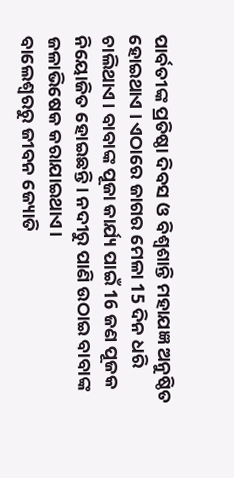ପାର୍ବତୀଙ୍କ ପ୍ରତିଷ୍ଠା ଦିବସ ଓ ବିଶ୍ଵଶାନ୍ତି ମହାଯଜ୍ଞ ଅନୁଷ୍ଠିତ ହୋଇଥାଏ । ଏଠାରେ ଜାଗର ମେଳା 15 ଦିନ ଧରି ଚାଲିଥାଏ। ବାବାଙ୍କ ପୂଜା କାର୍ଯ୍ୟ ପାଇଁ 16 ଜଣ ପୂଜକ ନିୟୋଜିତ ହୋଇଛନ୍ତି । ନଦୀରୁ ପାଣି ଉଠାଇ ବାବାଙ୍କ ଜଳାଭିଷେକ କରାଯାଇଥାଏ।
ବାଲେଶ୍ବରରୁ ଜୀବନ ଜ୍ୟୋତି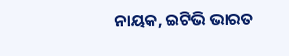ନାୟକ, ଇଟିଭି ଭାରତ